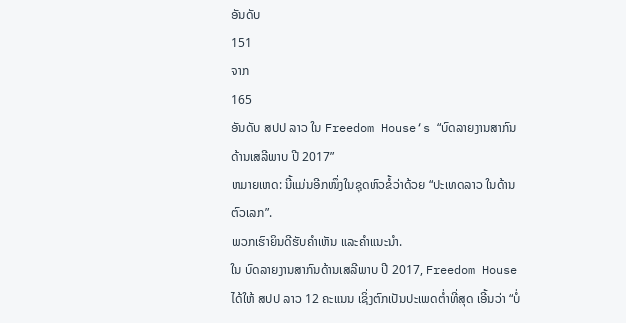ອັນດັບ
151
ຈາກ
165
ອັນດັບ ສປປ ລາວ ໃນ Freedom House‘s “ບົດລາຍງານສາກົນດ້ານເສລີພາບ ປີ 2017”
ຫມາຍເຫດ: ນີ້ແມ່ນອີກໜຶ່ງໃນຊຸດຫົວຂໍ້ວ່າດ້ວຍ “ປະເທດລາວ ໃນດ້ານຕົວເລກ”.
ພວກເຮົາຍິນດີຮັບຄຳເຫັນ ແລະຄຳແນະນຳ.
ໃນ ບົດລາຍງານສາກົນດ້ານເສລີພາບ ປີ 2017, Freedom House ໄດ້ໃຫ້ ສປປ ລາວ 12 ຄະແນນ ເຊິ່ງຕົກເປັນປະເພດຕ່ຳທີ່ສຸດ ເອີ້ນວ່າ “ບໍ່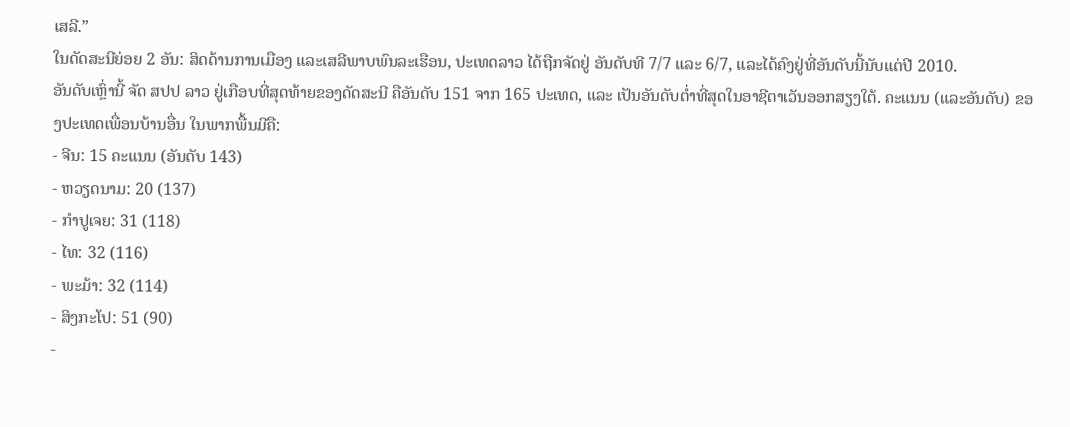ເສລີ.”
ໃນດັດສະນີຍ່ອຍ 2 ອັນ: ສິດດ້ານການເມືອງ ແລະເສລີພາບພົນລະເຮືອນ, ປະເທດລາວ ໄດ້ຖືກຈັດຢູ່ ອັນດັບທີ 7/7 ແລະ 6/7, ແລະໄດ້ຄົງຢູ່ທີ່ອັນດັບນີ້ນັບແຕ່ປີ 2010.
ອັນດັບເຫຼົ່ານີ້ ຈັດ ສປປ ລາວ ຢູ່ເກືອບທີ່ສຸດທ້າຍຂອງດັດສະນີ ຄືອັນດັບ 151 ຈາກ 165 ປະເທດ, ແລະ ເປັນອັນດັບຕ່ຳທີ່ສຸດໃນອາຊີຕາເວັນອອກສຽງໃຕ້. ຄະແນນ (ແລະອັນດັບ) ຂອງປະເທດເພື່ອນບ້ານອື່ນ ໃນພາກພື້ນມີຄື:
- ຈີນ: 15 ຄະແນນ (ອັນດັບ 143)
- ຫວຽດນາມ: 20 (137)
- ກຳປູເຈຍ: 31 (118)
- ໄທ: 32 (116)
- ພະມ້າ: 32 (114)
- ສິງກະໂປ: 51 (90)
-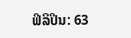ຟິລິປິນ: 63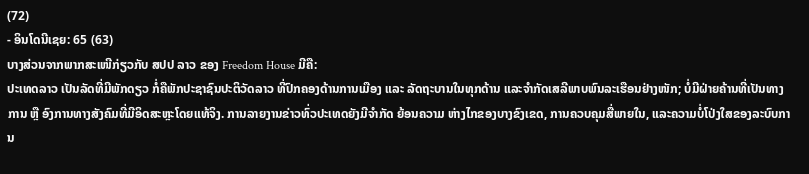(72)
- ອິນໂດນີເຊຍ: 65 (63)
ບາງສ່ວນຈາກພາກສະເໜີກ່ຽວກັບ ສປປ ລາວ ຂອງ Freedom House ມີຄື:
ປະເທດລາວ ເປັນລັດທີ່ມີພັກດຽວ ກໍ່ຄືພັກປະຊາຊົນປະຕິວັດລາວ ທີ່ປົກຄອງດ້ານການເມືອງ ແລະ ລັດຖະບານໃນທຸກດ້ານ ແລະຈຳກັດເສລີພາບພົນລະເຮືອນຢ່າງໜັກ; ບໍ່ມີຝ່າຍຄ້ານທີ່ເປັນທາງການ ຫຼື ອົງການທາງສັງຄົມທີ່ມີອິດສະຫຼະໂດຍແທ້ຈິງ. ການລາຍງານຂ່າວທົ່ວປະເທດຍັງມີຈຳກັດ ຍ້ອນຄວາມ ຫ່າງໄກຂອງບາງຂົງເຂດ, ການຄວບຄຸມສື່ພາຍໃນ, ແລະຄວາມບໍ່ໂປ່ງໃສຂອງລະບົບການ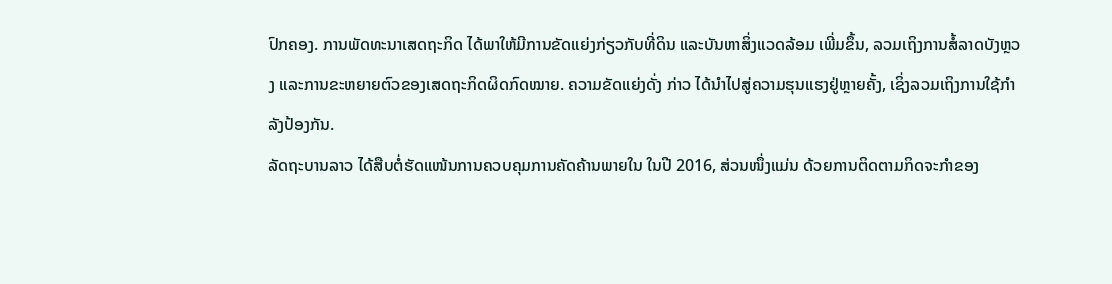ປົກຄອງ. ການພັດທະນາເສດຖະກິດ ໄດ້ພາໃຫ້ມີການຂັດແຍ່ງກ່ຽວກັບທີ່ດິນ ແລະບັນຫາສິ່ງແວດລ້ອມ ເພີ່ມຂຶ້ນ, ລວມເຖິງການສໍ້ລາດບັງຫຼວງ ແລະການຂະຫຍາຍຕົວຂອງເສດຖະກິດຜິດກົດໝາຍ. ຄວາມຂັດແຍ່ງດັ່ງ ກ່າວ ໄດ້ນຳໄປສູ່ຄວາມຮຸນແຮງຢູ່ຫຼາຍຄັ້ງ, ເຊິ່ງລວມເຖິງການໃຊ້ກຳລັງປ້ອງກັນ.
ລັດຖະບານລາວ ໄດ້ສືບຕໍ່ຮັດແໜ້ນການຄວບຄຸມການຄັດຄ້ານພາຍໃນ ໃນປີ 2016, ສ່ວນໜຶ່ງແມ່ນ ດ້ວຍການຕິດຕາມກິດຈະກຳຂອງ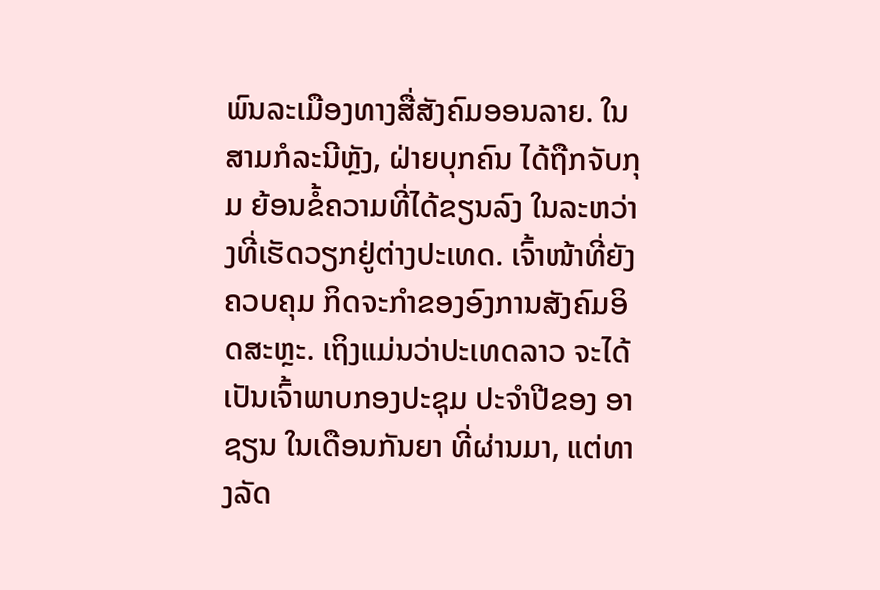ພົນລະເມືອງທາງສື່ສັງຄົມອອນລາຍ. ໃນສາມກໍລະນີຫຼັງ, ຝ່າຍບຸກຄົນ ໄດ້ຖືກຈັບກຸມ ຍ້ອນຂໍ້ຄວາມທີ່ໄດ້ຂຽນລົງ ໃນລະຫວ່າງທີ່ເຮັດວຽກຢູ່ຕ່າງປະເທດ. ເຈົ້າໜ້າທີ່ຍັງຄວບຄຸມ ກິດຈະກຳຂອງອົງການສັງຄົມອິດສະຫຼະ. ເຖິງແມ່ນວ່າປະເທດລາວ ຈະໄດ້ເປັນເຈົ້າພາບກອງປະຊຸມ ປະຈຳປີຂອງ ອາຊຽນ ໃນເດືອນກັນຍາ ທີ່ຜ່ານມາ, ແຕ່ທາງລັດ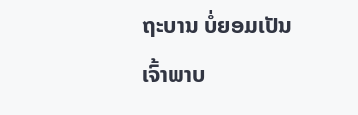ຖະບານ ບໍ່ຍອມເປັນເຈົ້າພາບ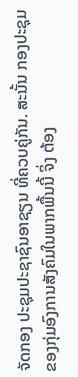ຈັດກອງ ປະຊຸມປະຊາຊົນອາຊຽນ ທີ່ຄວບຄູ່ກັນ. ສະນັ້ນ ກອງປະຊຸມຂອງກຸ່ມອົງການສັງຄົມໃນພາກພື້ນນີ້ ຈິ່ງ ຕ້ອງ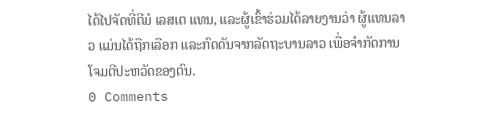ໄດ້ໄປຈັດທີ່ຕີມໍ ເລສເຕ ແທນ, ແລະຜູ້ເຂົ້າຮ່ວມໄດ້ລາຍງານວ່າ ຜູ້ແທນລາວ ແມ່ນໄດ້ຖືກເລືອກ ແລະກົດດັນຈາກລັດຖະບານລາວ ເພື່ອຈຳກັດການໂຈມຕີປະຫວັດຂອງຕົນ.
0 Comments